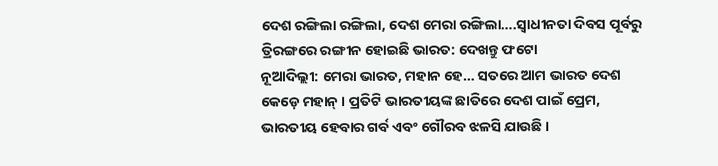ଦେଶ ରଙ୍ଗିଲା ରଙ୍ଗିଲା, ଦେଶ ମେରା ରଙ୍ଗିଲା….ସ୍ୱାଧୀନତା ଦିବସ ପୂର୍ବରୁ ତ୍ରିରଙ୍ଗରେ ରଙ୍ଗୀନ ହୋଇଛି ଭାରତ: ଦେଖନ୍ତୁ ଫଟୋ
ନୂଆଦିଲ୍ଲୀ: ମେରା ଭାରତ, ମହାନ ହେ… ସତରେ ଆମ ଭାରତ ଦେଶ କେଡ଼େ ମହାନ୍ । ପ୍ରତିଟି ଭାରତୀୟଙ୍କ ଛାତିରେ ଦେଶ ପାଇଁ ପ୍ରେମ, ଭାରତୀୟ ହେବାର ଗର୍ବ ଏବଂ ଗୌରବ ଝଳସି ଯାଉଛି ।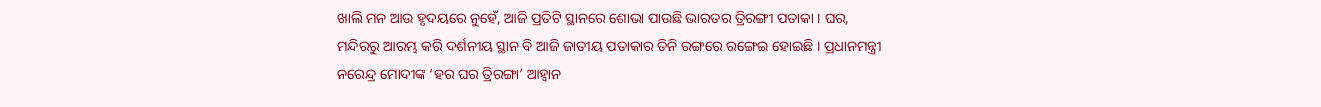ଖାଲି ମନ ଆଉ ହୃଦୟରେ ନୁହେଁ, ଆଜି ପ୍ରତିଟି ସ୍ଥାନରେ ଶୋଭା ପାଉଛି ଭାରତର ତ୍ରିରଙ୍ଗୀ ପତାକା । ଘର, ମନ୍ଦିରରୁ ଆରମ୍ଭ କରି ଦର୍ଶନୀୟ ସ୍ଥାନ ବି ଆଜି ଜାତୀୟ ପତାକାର ତିନି ରଙ୍ଗରେ ରଙ୍ଗେଇ ହୋଇଛି । ପ୍ରଧାନମନ୍ତ୍ରୀ ନରେନ୍ଦ୍ର ମୋଦୀଙ୍କ ‘ହର ଘର ତ୍ରିରଙ୍ଗା’ ଆହ୍ୱାନ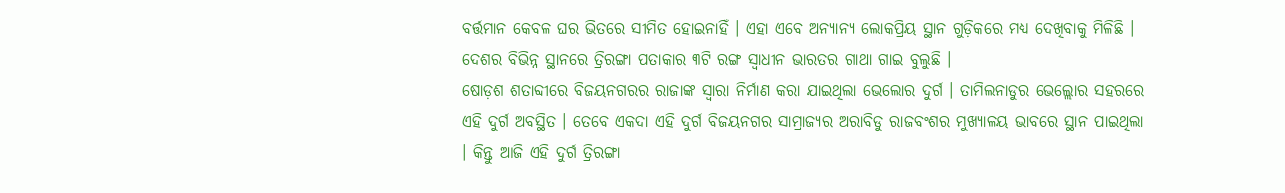ବର୍ତ୍ତମାନ କେବଳ ଘର ଭିତରେ ସୀମିତ ହୋଇନାହିଁ । ଏହା ଏବେ ଅନ୍ୟାନ୍ୟ ଲୋକପ୍ରିୟ ସ୍ଥାନ ଗୁଡ଼ିକରେ ମଧ୍ୟ ଦେଖିବାକୁ ମିଳିଛି । ଦେଶର ବିଭିନ୍ନ ସ୍ଥାନରେ ତ୍ରିରଙ୍ଗା ପତାକାର ୩ଟି ରଙ୍ଗ ସ୍ୱାଧୀନ ଭାରତର ଗାଥା ଗାଇ ବୁଲୁଛି ।
ଷୋଡ଼ଶ ଶତାବ୍ଦୀରେ ବିଜୟନଗରର ରାଜାଙ୍କ ସ୍ୱାରା ନିର୍ମାଣ କରା ଯାଇଥିଲା ଭେଲୋର ଦୁର୍ଗ । ତାମିଲନାଡୁର ଭେଲ୍ଲୋର ସହରରେ ଏହି ଦୁର୍ଗ ଅବସ୍ଥିତ । ତେବେ ଏକଦା ଏହି ଦୁର୍ଗ ବିଜୟନଗର ସାମ୍ରାଜ୍ୟର ଅରାବିଡୁ ରାଜବଂଶର ମୁଖ୍ୟାଳୟ ଭାବରେ ସ୍ଥାନ ପାଇଥିଲା । କିନ୍ତୁ ଆଜି ଏହି ଦୁର୍ଗ ତ୍ରିରଙ୍ଗା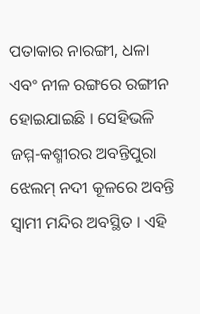ପତାକାର ନାରଙ୍ଗୀ, ଧଳା ଏବଂ ନୀଳ ରଙ୍ଗରେ ରଙ୍ଗୀନ ହୋଇଯାଇଛି । ସେହିଭଳି ଜମ୍ମ-କଶ୍ମୀରର ଅବନ୍ତିପୁରା ଝେଲମ୍ ନଦୀ କୂଳରେ ଅବନ୍ତି ସ୍ୱାମୀ ମନ୍ଦିର ଅବସ୍ଥିତ । ଏହି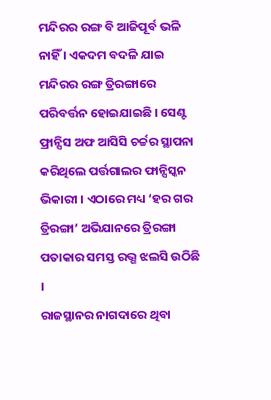ମନ୍ଦିରର ରଙ୍ଗ ବି ଆଜିପୂର୍ବ ଭଳି ନାହିଁ । ଏକଦମ ବଦଳି ଯାଇ ମନ୍ଦିରର ରଙ୍ଗ ତ୍ରିରଙ୍ଗାରେ ପରିବର୍ତ୍ତନ ହୋଇଯାଇଛି । ସେଣ୍ଟ ଫ୍ରାନ୍ସିସ ଅଫ ଆସିସି ଚର୍ଚ୍ଚର ସ୍ଥାପନା କରିଥିଲେ ପର୍ତ୍ତଗାଲର ଫାନ୍ସିସ୍କନ ଭିକାରୀ । ଏଠାରେ ମଧ୍ୟ ‘ହର ଗର ତ୍ରିରଙ୍ଗା’ ଅଭିଯାନରେ ତ୍ରିରଙ୍ଗା ପତାକାର ସମସ୍ତ ରଭ୍ଗ ଝଲସି ଉଠିଛି ।
ରାଜସ୍ଥାନର ନାଗଦାରେ ଥିବା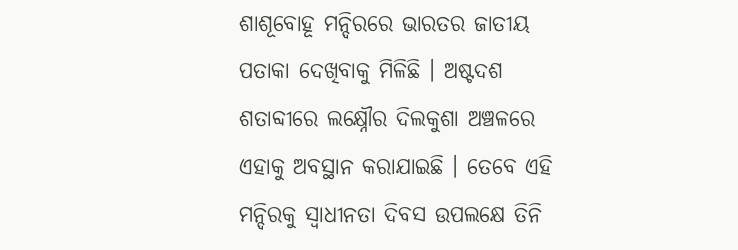ଶାଶୂବୋହୂ ମନ୍ଦିରରେ ଭାରତର ଜାତୀୟ ପତାକା ଦେଖିବାକୁ ମିଳିଛି । ଅଷ୍ଟଦଶ ଶତାବ୍ଦୀରେ ଲକ୍ଷ୍ନୌର ଦିଲକୁଶା ଅଞ୍ଚଳରେ ଏହାକୁ ଅବସ୍ଥାନ କରାଯାଇଛି । ତେବେ ଏହି ମନ୍ଦିରକୁ ସ୍ୱାଧୀନତା ଦିବସ ଉପଲକ୍ଷେ ତିନି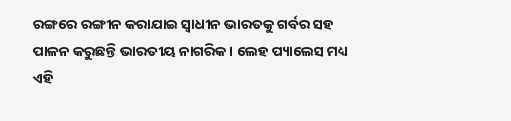ରଙ୍ଗରେ ରଙ୍ଗୀନ କରାଯାଇ ସ୍ୱାଧୀନ ଭାରତକୁ ଗର୍ବର ସହ ପାଳନ କରୁଛନ୍ତି ଭାରତୀୟ ନାଗରିକ । ଲେହ ପ୍ୟାଲେସ ମଧ୍ୟ ଏହି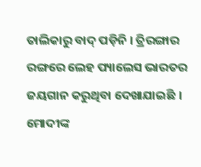ତାଲିକାରୁ ବାଦ୍ ପଡ଼ିନି । ତ୍ରିରଙ୍ଗାର ରଙ୍ଗରେ ଲେହ ପ୍ୟାଲେସ ଭାରତର ଜୟଗାନ କରୁଥିବା ଦେଖାଯାଇଛି । ମୋଦୀଙ୍କ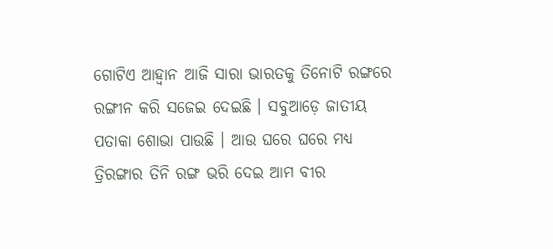ଗୋଟିଏ ଆହ୍ୱାନ ଆଜି ସାରା ଭାରତକୁ ତିନୋଟି ରଙ୍ଗରେ ରଙ୍ଗୀନ କରି ସଜେଇ ଦେଇଛି । ସବୁଆଡ଼େ ଜାତୀୟ ପତାକା ଶୋଭା ପାଉଛି । ଆଉ ଘରେ ଘରେ ମଧ୍ୟ ତ୍ରିରଙ୍ଗାର ତିନି ରଙ୍ଗ ଭରି ଦେଇ ଆମ ବୀର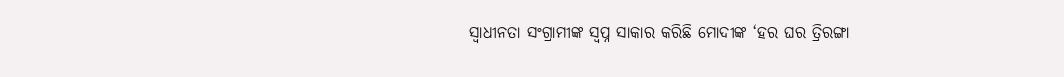ସ୍ୱାଧୀନତା ସଂଗ୍ରାମୀଙ୍କ ସ୍ୱପ୍ନ ସାକାର କରିଛି ମୋଦୀଙ୍କ ‘ହର ଘର ତ୍ରିରଙ୍ଗା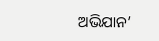ଅଭିଯାନ’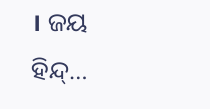। ଜୟ ହିନ୍ଦ୍…